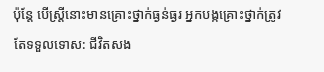ប៉ុន្តែ បើស្ត្រីនោះមានគ្រោះថ្នាក់ធ្ងន់ធ្ងរ អ្នកបង្កគ្រោះថ្នាក់ត្រូវតែទទួលទោស: ជីវិតសង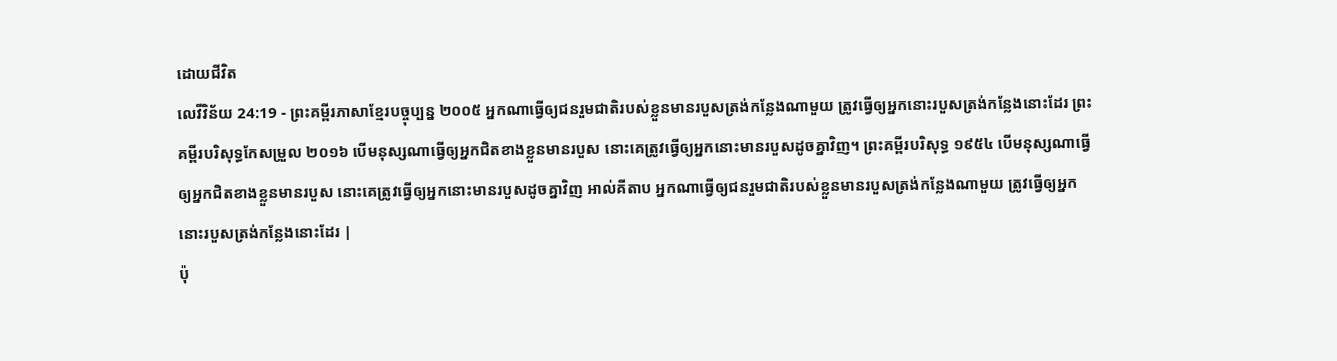ដោយជីវិត
លេវីវិន័យ 24:19 - ព្រះគម្ពីរភាសាខ្មែរបច្ចុប្បន្ន ២០០៥ អ្នកណាធ្វើឲ្យជនរួមជាតិរបស់ខ្លួនមានរបួសត្រង់កន្លែងណាមួយ ត្រូវធ្វើឲ្យអ្នកនោះរបួសត្រង់កន្លែងនោះដែរ ព្រះគម្ពីរបរិសុទ្ធកែសម្រួល ២០១៦ បើមនុស្សណាធ្វើឲ្យអ្នកជិតខាងខ្លួនមានរបួស នោះគេត្រូវធ្វើឲ្យអ្នកនោះមានរបួសដូចគ្នាវិញ។ ព្រះគម្ពីរបរិសុទ្ធ ១៩៥៤ បើមនុស្សណាធ្វើឲ្យអ្នកជិតខាងខ្លួនមានរបួស នោះគេត្រូវធ្វើឲ្យអ្នកនោះមានរបួសដូចគ្នាវិញ អាល់គីតាប អ្នកណាធ្វើឲ្យជនរួមជាតិរបស់ខ្លួនមានរបួសត្រង់កន្លែងណាមួយ ត្រូវធ្វើឲ្យអ្នកនោះរបួសត្រង់កន្លែងនោះដែរ |
ប៉ុ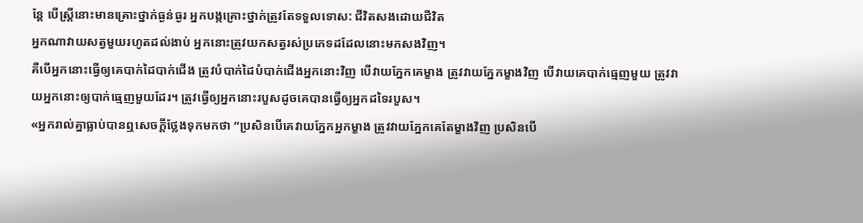ន្តែ បើស្ត្រីនោះមានគ្រោះថ្នាក់ធ្ងន់ធ្ងរ អ្នកបង្កគ្រោះថ្នាក់ត្រូវតែទទួលទោស: ជីវិតសងដោយជីវិត
អ្នកណាវាយសត្វមួយរហូតដល់ងាប់ អ្នកនោះត្រូវយកសត្វរស់ប្រភេទដដែលនោះមកសងវិញ។
គឺបើអ្នកនោះធ្វើឲ្យគេបាក់ដៃបាក់ជើង ត្រូវបំបាក់ដៃបំបាក់ជើងអ្នកនោះវិញ បើវាយភ្នែកគេម្ខាង ត្រូវវាយភ្នែកម្ខាងវិញ បើវាយគេបាក់ធ្មេញមួយ ត្រូវវាយអ្នកនោះឲ្យបាក់ធ្មេញមួយដែរ។ ត្រូវធ្វើឲ្យអ្នកនោះរបួសដូចគេបានធ្វើឲ្យអ្នកដទៃរបួស។
«អ្នករាល់គ្នាធ្លាប់បានឮសេចក្ដីថ្លែងទុកមកថា “ប្រសិនបើគេវាយភ្នែកអ្នកម្ខាង ត្រូវវាយភ្នែកគេតែម្ខាងវិញ ប្រសិនបើ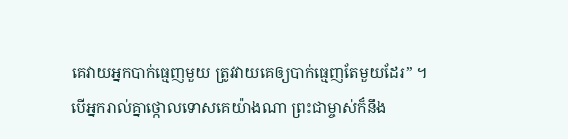គេវាយអ្នកបាក់ធ្មេញមួយ ត្រូវវាយគេឲ្យបាក់ធ្មេញតែមួយដែរ” ។
បើអ្នករាល់គ្នាថ្កោលទោសគេយ៉ាងណា ព្រះជាម្ចាស់ក៏នឹង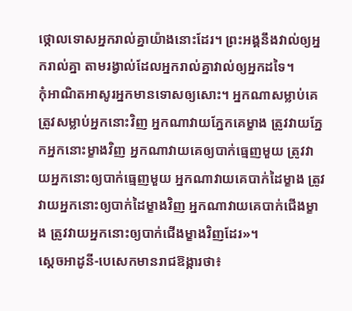ថ្កោលទោសអ្នករាល់គ្នាយ៉ាងនោះដែរ។ ព្រះអង្គនឹងវាល់ឲ្យអ្នករាល់គ្នា តាមរង្វាល់ដែលអ្នករាល់គ្នាវាល់ឲ្យអ្នកដទៃ។
កុំអាណិតអាសូរអ្នកមានទោសឲ្យសោះ។ អ្នកណាសម្លាប់គេ ត្រូវសម្លាប់អ្នកនោះវិញ អ្នកណាវាយភ្នែកគេម្ខាង ត្រូវវាយភ្នែកអ្នកនោះម្ខាងវិញ អ្នកណាវាយគេឲ្យបាក់ធ្មេញមួយ ត្រូវវាយអ្នកនោះឲ្យបាក់ធ្មេញមួយ អ្នកណាវាយគេបាក់ដៃម្ខាង ត្រូវវាយអ្នកនោះឲ្យបាក់ដៃម្ខាងវិញ អ្នកណាវាយគេបាក់ជើងម្ខាង ត្រូវវាយអ្នកនោះឲ្យបាក់ជើងម្ខាងវិញដែរ»។
ស្ដេចអាដូនី-បេសេកមានរាជឱង្ការថា៖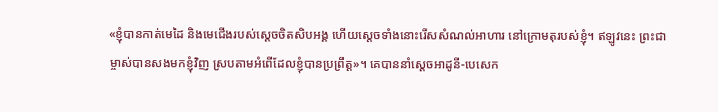«ខ្ញុំបានកាត់មេដៃ និងមេជើងរបស់ស្ដេចចិតសិបអង្គ ហើយស្ដេចទាំងនោះរើសសំណល់អាហារ នៅក្រោមតុរបស់ខ្ញុំ។ ឥឡូវនេះ ព្រះជាម្ចាស់បានសងមកខ្ញុំវិញ ស្របតាមអំពើដែលខ្ញុំបានប្រព្រឹត្ត»។ គេបាននាំស្ដេចអាដូនី-បេសេក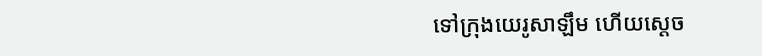ទៅក្រុងយេរូសាឡឹម ហើយស្ដេច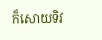ក៏សោយទិវ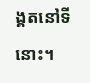ង្គតនៅទីនោះ។